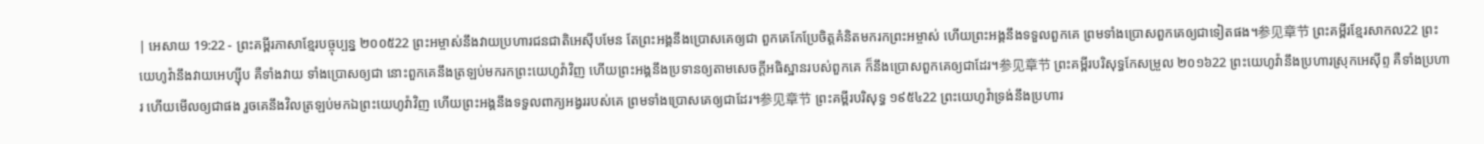| អេសាយ 19:22 - ព្រះគម្ពីរភាសាខ្មែរបច្ចុប្បន្ន ២០០៥22 ព្រះអម្ចាស់នឹងវាយប្រហារជនជាតិអេស៊ីបមែន តែព្រះអង្គនឹងប្រោសគេឲ្យជា ពួកគេកែប្រែចិត្តគំនិតមករកព្រះអម្ចាស់ ហើយព្រះអង្គនឹងទទួលពួកគេ ព្រមទាំងប្រោសពួកគេឲ្យជាទៀតផង។参见章节 ព្រះគម្ពីរខ្មែរសាកល22 ព្រះយេហូវ៉ានឹងវាយអេហ្ស៊ីប គឺទាំងវាយ ទាំងប្រោសឲ្យជា នោះពួកគេនឹងត្រឡប់មករកព្រះយេហូវ៉ាវិញ ហើយព្រះអង្គនឹងប្រទានឲ្យតាមសេចក្ដីអធិស្ឋានរបស់ពួកគេ ក៏នឹងប្រោសពួកគេឲ្យជាដែរ។参见章节 ព្រះគម្ពីរបរិសុទ្ធកែសម្រួល ២០១៦22 ព្រះយេហូវ៉ានឹងប្រហារស្រុកអេស៊ីព្ទ គឺទាំងប្រហារ ហើយមើលឲ្យជាផង រួចគេនឹងវិលត្រឡប់មកឯព្រះយេហូវ៉ាវិញ ហើយព្រះអង្គនឹងទទួលពាក្យអង្វររបស់គេ ព្រមទាំងប្រោសគេឲ្យជាដែរ។参见章节 ព្រះគម្ពីរបរិសុទ្ធ ១៩៥៤22 ព្រះយេហូវ៉ាទ្រង់នឹងប្រហារ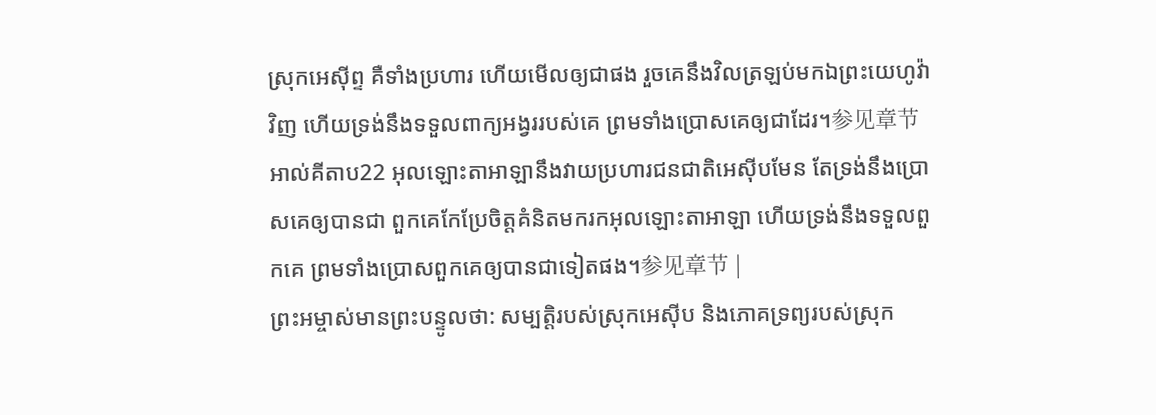ស្រុកអេស៊ីព្ទ គឺទាំងប្រហារ ហើយមើលឲ្យជាផង រួចគេនឹងវិលត្រឡប់មកឯព្រះយេហូវ៉ាវិញ ហើយទ្រង់នឹងទទួលពាក្យអង្វររបស់គេ ព្រមទាំងប្រោសគេឲ្យជាដែរ។参见章节 អាល់គីតាប22 អុលឡោះតាអាឡានឹងវាយប្រហារជនជាតិអេស៊ីបមែន តែទ្រង់នឹងប្រោសគេឲ្យបានជា ពួកគេកែប្រែចិត្តគំនិតមករកអុលឡោះតាអាឡា ហើយទ្រង់នឹងទទួលពួកគេ ព្រមទាំងប្រោសពួកគេឲ្យបានជាទៀតផង។参见章节 |
ព្រះអម្ចាស់មានព្រះបន្ទូលថា: សម្បត្តិរបស់ស្រុកអេស៊ីប និងភោគទ្រព្យរបស់ស្រុក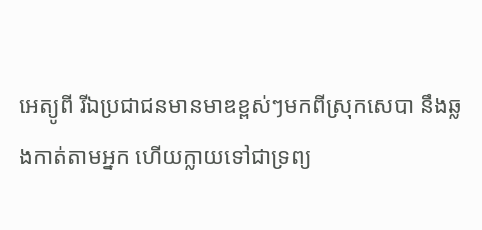អេត្យូពី រីឯប្រជាជនមានមាឌខ្ពស់ៗមកពីស្រុកសេបា នឹងឆ្លងកាត់តាមអ្នក ហើយក្លាយទៅជាទ្រព្យ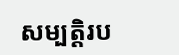សម្បត្តិរប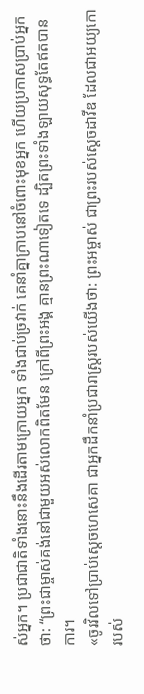ស់អ្នក។ ប្រជាជាតិទាំងនោះនឹងដើរតាមក្រោយអ្នក ទាំងជាប់ច្រវាក់ គេនាំគ្នាក្រាបនៅចំពោះមុខអ្នក ហើយប្រកាសប្រាប់អ្នកថា: “ព្រះជាម្ចាស់គង់នៅជាមួយអស់លោកពិតមែន ក្រៅពីព្រះអង្គ គ្មានព្រះណាទៀតទេ ដ្បិតព្រះទាំងឡាយសុទ្ធតែឥតបានការ។
«ចូរវិលទៅប្រាប់ស្ដេចហេសេគា ជាអ្នកដឹកនាំប្រជារាស្ត្ររបស់យើងថា: ព្រះអម្ចាស់ ជាព្រះរបស់ស្ដេចដាវីឌ ដែលជាអយ្យកោរបស់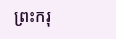ព្រះករុ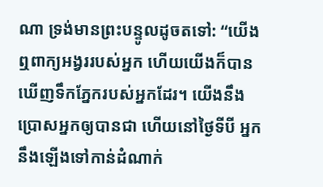ណា ទ្រង់មានព្រះបន្ទូលដូចតទៅ: “យើងឮពាក្យអង្វររបស់អ្នក ហើយយើងក៏បានឃើញទឹកភ្នែករបស់អ្នកដែរ។ យើងនឹងប្រោសអ្នកឲ្យបានជា ហើយនៅថ្ងៃទីបី អ្នកនឹងឡើងទៅកាន់ដំណាក់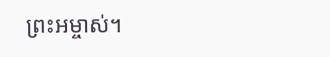ព្រះអម្ចាស់។